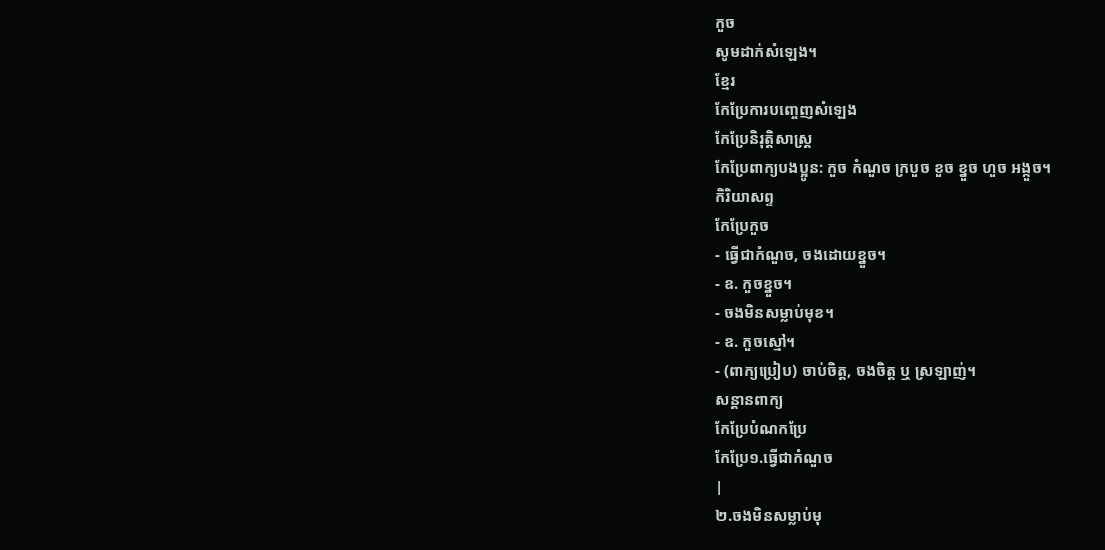កួច
សូមដាក់សំឡេង។
ខ្មែរ
កែប្រែការបញ្ចេញសំឡេង
កែប្រែនិរុត្តិសាស្ត្រ
កែប្រែពាក្យបងប្អូន: កួច កំណួច ក្របួច ខួច ខ្នួច ហួច អង្កួច។
កិរិយាសព្ទ
កែប្រែកួច
- ធ្វើជាកំណួច, ចងដោយខ្នួច។
- ឧ. កួចខ្នួច។
- ចងមិនសម្លាប់មុខ។
- ឧ. កួចស្មៅ។
- (ពាក្យប្រៀប) ចាប់ចិត្ត, ចងចិត្ត ឬ ស្រឡាញ់។
សន្តានពាក្យ
កែប្រែបំណកប្រែ
កែប្រែ១.ធ្វើជាកំណួច
|
២.ចងមិនសម្លាប់មុ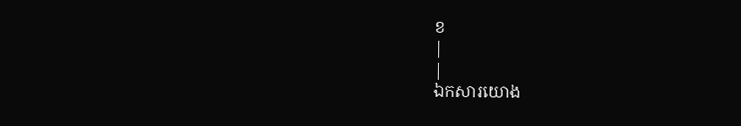ខ
|
|
ឯកសារយោង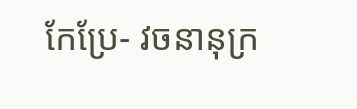កែប្រែ- វចនានុក្រ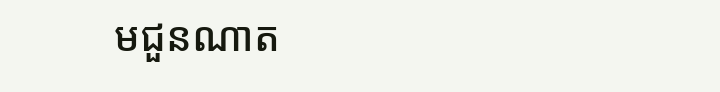មជួនណាត